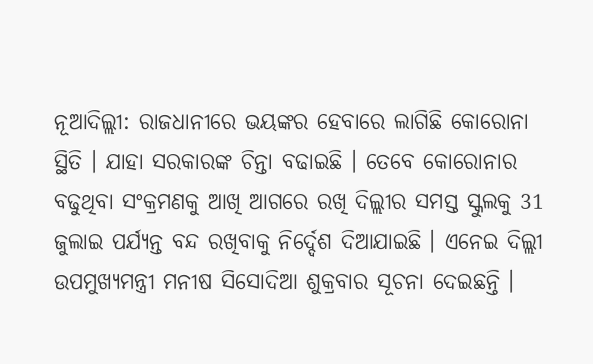ନୂଆଦିଲ୍ଲୀ: ରାଜଧାନୀରେ ଭୟଙ୍କର ହେବାରେ ଲାଗିଛି କୋରୋନା ସ୍ଥିତି । ଯାହା ସରକାରଙ୍କ ଚିନ୍ତା ବଢାଇଛି । ତେବେ କୋରୋନାର ବଢୁଥିବା ସଂକ୍ରମଣକୁ ଆଖି ଆଗରେ ରଖି ଦିଲ୍ଲୀର ସମସ୍ତ ସ୍କୁଲକୁ 31 ଜୁଲାଇ ପର୍ଯ୍ୟନ୍ତ ବନ୍ଦ ରଖିବାକୁ ନିର୍ଦ୍ଦେଶ ଦିଆଯାଇଛି । ଏନେଇ ଦିଲ୍ଲୀ ଉପମୁଖ୍ୟମନ୍ତ୍ରୀ ମନୀଷ ସିସୋଦିଆ ଶୁକ୍ରବାର ସୂଚନା ଦେଇଛନ୍ତି ।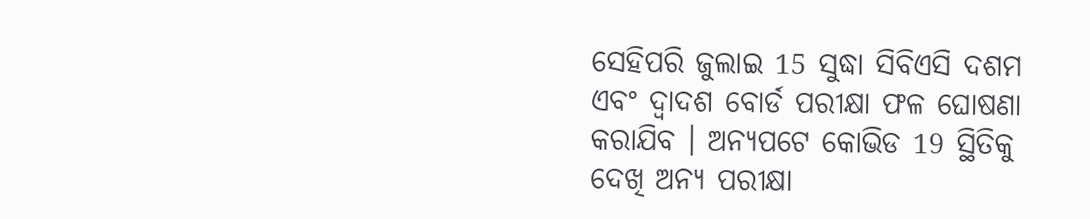ସେହିପରି ଜୁଲାଇ 15 ସୁଦ୍ଧା ସିବିଏସି ଦଶମ ଏବଂ ଦ୍ବାଦଶ ବୋର୍ଡ ପରୀକ୍ଷା ଫଳ ଘୋଷଣା କରାଯିବ । ଅନ୍ୟପଟେ କୋଭିଡ 19 ସ୍ଥିତିକୁ ଦେଖି ଅନ୍ୟ ପରୀକ୍ଷା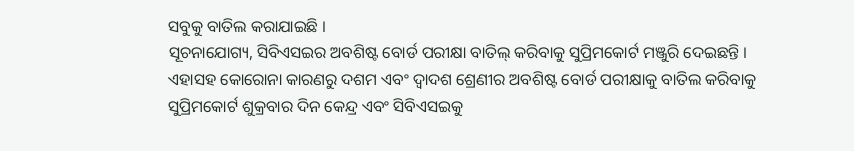ସବୁକୁ ବାତିଲ କରାଯାଇଛି ।
ସୂଚନାଯୋଗ୍ୟ, ସିବିଏସଇର ଅବଶିଷ୍ଟ ବୋର୍ଡ ପରୀକ୍ଷା ବାତିଲ୍ କରିବାକୁ ସୁପ୍ରିମକୋର୍ଟ ମଞ୍ଜୁରି ଦେଇଛନ୍ତି । ଏହାସହ କୋରୋନା କାରଣରୁ ଦଶମ ଏବଂ ଦ୍ବାଦଶ ଶ୍ରେଣୀର ଅବଶିଷ୍ଟ ବୋର୍ଡ ପରୀକ୍ଷାକୁ ବାତିଲ କରିବାକୁ ସୁପ୍ରିମକୋର୍ଟ ଶୁକ୍ରବାର ଦିନ କେନ୍ଦ୍ର ଏବଂ ସିବିଏସଇକୁ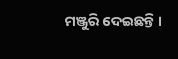ମଞ୍ଜୁରି ଦେଇଛନ୍ତି ।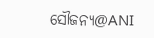ସୌଜନ୍ୟ@ANI